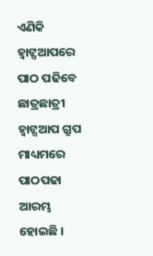ଏଣିକି ହ୍ୱାଟ୍ସଆପରେ ପାଠ ପଢିବେ ଛାତ୍ରଛାତ୍ରୀ
ହ୍ୱାଟ୍ସଆପ ଗ୍ରୁପ ମାଧ୍ୟମରେ ପାଠପଢା ଆରମ୍ଭ ହୋଇଛି ।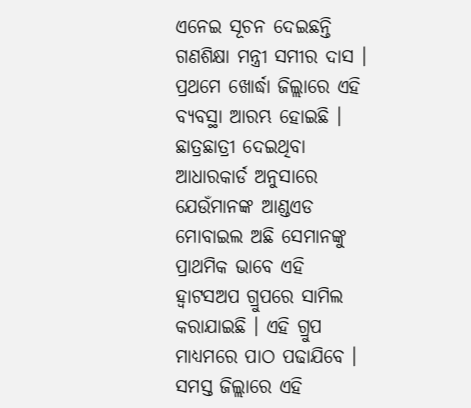ଏନେଇ ସୂଚନ ଦେଇଛନ୍ତି ଗଣଶିକ୍ଷା ମନ୍ତ୍ରୀ ସମୀର ଦାସ । ପ୍ରଥମେ ଖୋର୍ଦ୍ଧା ଜିଲ୍ଲାରେ ଏହି ବ୍ୟବସ୍ଥା ଆରମ୍ଭ ହୋଇଛି । ଛାତ୍ରଛାତ୍ରୀ ଦେଇଥିବା ଆଧାରକାର୍ଡ ଅନୁସାରେ ଯେଉଁମାନଙ୍କ ଆଣ୍ଡଏଡ ମୋବାଇଲ ଅଛି ସେମାନଙ୍କୁ ପ୍ରାଥମିକ ଭାବେ ଏହି ହ୍ୱାଟସଅପ ଗ୍ରୁପରେ ସାମିଲ କରାଯାଇଛି । ଏହି ଗ୍ରୁପ ମାଧ୍ୟମରେ ପାଠ ପଢାଯିବେ । ସମସ୍ତ ଜିଲ୍ଲାରେ ଏହି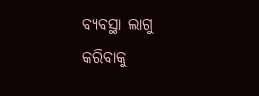ବ୍ୟବସ୍ଥା ଲାଗୁ କରିବାକୁ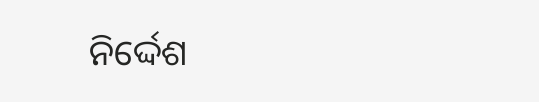ନିର୍ଦ୍ଦେଶ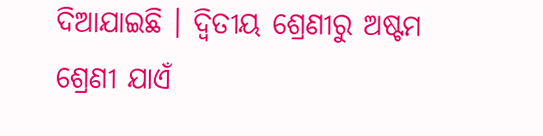ଦିଆଯାଇଛି । ଦ୍ୱିତୀୟ ଶ୍ରେଣୀରୁ ଅଷ୍ଟମ ଶ୍ରେଣୀ ଯାଏଁ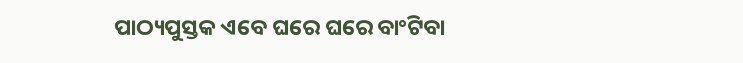ପାଠ୍ୟପୁସ୍ତକ ଏବେ ଘରେ ଘରେ ବାଂଟିବା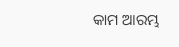କାମ ଆରମ୍ଭ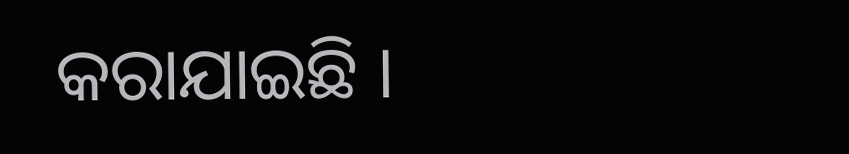କରାଯାଇଛି ।